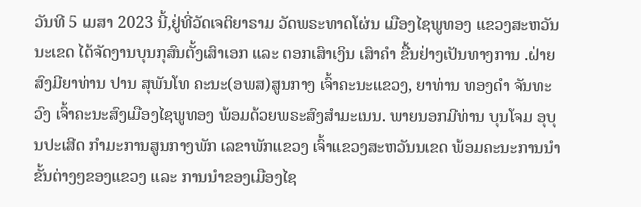ວັນທີ 5 ເມສາ 2023 ນີ້,ຢູ່ທີ່ວັດເຈຕິຍາຣາມ ວັດພຣະທາດໂຜ່ນ ເມືອງໄຊພູທອງ ແຂວງສະຫວັນນະເຂດ ໄດ້ຈັດງານບຸນກຸສົນຕັ້ງເສົາເອກ ແລະ ຕອກເສົາເງິນ ເສົາຄໍາ ຂື້ນຢ່າງເປັນທາງການ .ຝ່າຍສົງມີຍາທ່ານ ປານ ສຸພັນໂທ ຄະນະ(ອພສ)ສູນກາງ ເຈົ້າຄະນະແຂວງ, ຍາທ່ານ ທອງດໍາ ຈັນທະວົງ ເຈົ້າຄະນະສົງເມືອງໄຊພູທອງ ພ້ອມດ້ວຍພຣະສົງສໍາມະເນນ. ພາຍນອກມີທ່ານ ບຸນໂຈມ ອຸບຸນປະເສີດ ກໍາມະການສູນກາງພັກ ເລຂາພັກແຂວງ ເຈົ້າແຂວງສະຫວັນນເຂດ ພ້ອມຄະນະການນໍາຂັ້ນຕ່າງໆຂອງແຂວງ ແລະ ການນໍາຂອງເມືອງໄຊ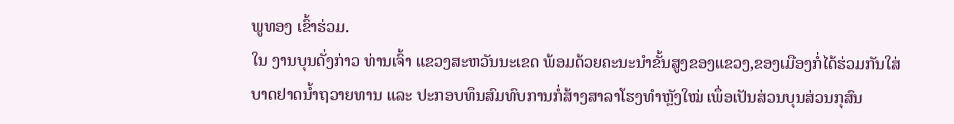ພູທອງ ເຂົ້າຮ່ວມ.
ໃນ ງານບຸນດັ່ງກ່າວ ທ່ານເຈົ້າ ແຂວງສະຫວັນນະເຂດ ພ້ອມດ້ວຍຄະນະນໍາຂັ້ນສູງຂອງແຂວງ,ຂອງເມືອງກໍ່ໄດ້ຮ່ວມກັນໃສ່ບາດຢາດນໍ້າຖວາຍທານ ແລະ ປະກອບທຶນສົມທົບການກໍ່ສ້າງສາລາໂຮງທໍາຫຼັງໃໝ່ ເພຶ່ອເປັນສ່ວນບຸນສ່ວນກຸສົນ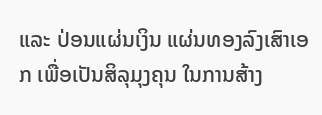ແລະ ປ່ອນແຜ່ນເງິນ ແຜ່ນທອງລົງເສົາເອກ ເພື່ອເປັນສິລຸມຸງຄຸນ ໃນການສ້າງ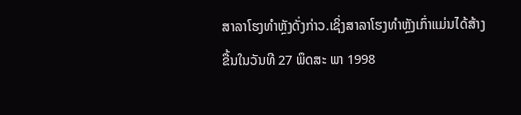ສາລາໂຮງທໍາຫຼັງດັ່ງກ່າວ.ເຊິ່ງສາລາໂຮງທໍາຫຼັງເກົ່າແມ່ນໄດ້ສ້າງຂື້ນໃນວັນທີ 27 ພຶດສະ ພາ 1998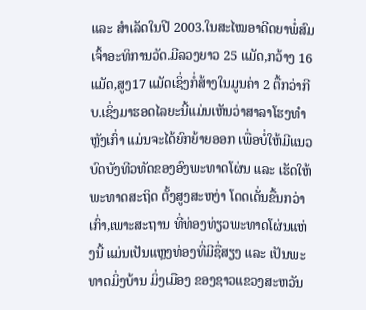ແລະ ສໍາເລັດໃນປີ 2003.ໃນສະໄໝອາດີດຍາພໍ່ສົມ ເຈົ້າອະທິການວັດ.ມີລວງຍາວ 25 ແມັດ,ກວ້າງ 16 ແມັດ,ສູງ17 ແມັດເຊິ່ງກໍ່ສ້າງໃນມູນຄ່າ 2 ຕື້ກວ່າກີບ.ເຊິ່ງມາຮອດໄລຍະນີ້ແມ່ນເຫັນວ່າສາລາໂຮງທໍາຫຼັງເກົ່າ ແມ່ນຈະໄດ້ຍົກຍ້າຍອອກ ເພື່ອບໍ່ໃຫ້ມີແນວບົດບັງທີວທັດຂອງອົງພະທາດໂຜ່ນ ແລະ ເຮັດໃຫ້ພະທາດສະຖິດ ຕັ້ງສູງສະຫງ່າ ໂດດເດັ່ນຂື້ນກວ່າເກົ່າ,ເພາະສະຖານ ທີ່ທ່ອງທ່ຽວພະທາດໂຜ່ນແຫ່ງນີ້ ແມ່ນເປັນແຫຼງທ່ອງທີ່ມີຊື່ສຽງ ແລະ ເປັນພະທາດມິ່ງບ້ານ ມິ່ງເມືອງ ຂອງຊາວແຂວງສະຫວັນ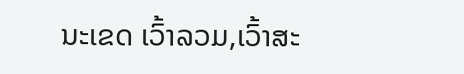ນະເຂດ ເວົ້າລວມ,ເວົ້າສະ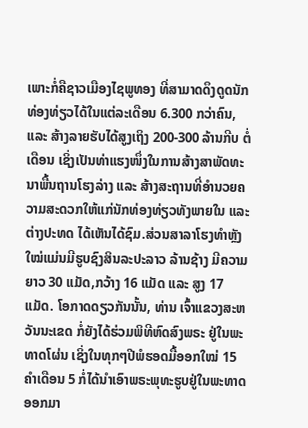ເພາະກໍ່ຄືຊາວເມືອງໄຊພູທອງ ທີ່ສາມາດດຶງດູດນັກທ່ອງທ່ຽວໄດ້ໃນແຕ່ລະເດືອນ 6.300 ກວ່າຄົນ, ແລະ ສ້າງລາຍຮັບໄດ້ສູງເຖິງ 200-300 ລ້ານກີບ ຕໍ່ເດືອນ ເຊິ່ງເປັນທ່າແຮງໜຶ່ງໃນການສ້າງສາພັດທະນາພື້ນຖານໂຮງລ່າງ ແລະ ສ້າງສະຖານທີ່ອໍານວຍຄວາມສະດວກໃຫ້ແກ່ນັກທ່ອງທ່ຽວທັງພາຍໃນ ແລະ ຕ່າງປະທດ ໄດ້ເຫັນໄດ້ຊົມ.ສ່ວນສາລາໂຮງທໍາຫຼັງໃໝ່ແມ່ນມີຮູບຊົງສິນລະປະລາວ ລ້ານຊ້າງ ມີຄວາມຍາວ 30 ແມັດ,ກວ້າງ 16 ແມັດ ແລະ ສູງ 17 ແມັດ. ໂອກາດດຽວກັນນັ້ນ, ທ່ານ ເຈົ້າແຂວງສະຫວັນນະເຂດ ກໍ່ຍັງໄດ້ຮ່ວມພິທີຫົດສົງພຣະ ຢູ່ໃນພະທາດໂຜ່ນ ເຊິ່ງໃນທຸກໆປີພໍຮອດມື້ອອກໃໝ່ 15 ຄໍາເດືອນ 5 ກໍ່ໄດ້ນໍາເອົາພຣະພຸທະຮູບຢູ່ໃນພະທາດອອກມາ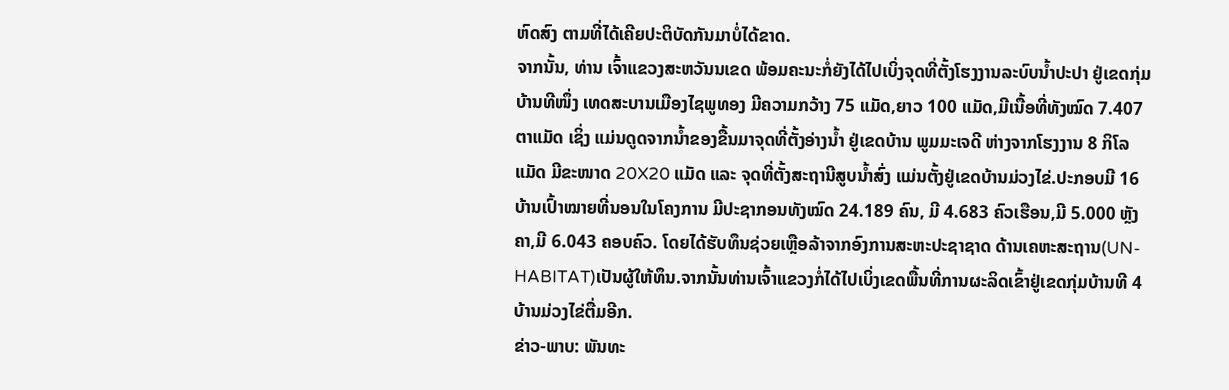ຫົດສົງ ຕາມທີ່ໄດ້ເຄີຍປະຕິບັດກັນມາບໍ່ໄດ້ຂາດ.
ຈາກນັ້ນ, ທ່ານ ເຈົ້າແຂວງສະຫວັນນເຂດ ພ້ອມຄະນະກໍ່ຍັງໄດ້ໄປເບິ່ງຈຸດທີ່ຕັ້ງໂຮງງານລະບົບນໍ້າປະປາ ຢູ່ເຂດກຸ່ມບ້ານທີໜຶ່ງ ເທດສະບານເມືອງໄຊພູທອງ ມີຄວາມກວ້າງ 75 ແມັດ,ຍາວ 100 ແມັດ,ມີເນື້ອທີ່ທັງໝົດ 7.407 ຕາແມັດ ເຊິ່ງ ແມ່ນດູດຈາກນໍ້າຂອງຂື້ນມາຈຸດທີ່ຕັ້ງອ່າງນໍ້າ ຢູ່ເຂດບ້ານ ພູມມະເຈດີ ຫ່າງຈາກໂຮງງານ 8 ກິໂລແມັດ ມີຂະໜາດ 20X20 ແມັດ ແລະ ຈຸດທີ່ຕັ້ງສະຖານີສູບນໍ້າສົ່ງ ແມ່ນຕັ້ງຢູ່ເຂດບ້ານມ່ວງໄຂ່.ປະກອບມີ 16 ບ້ານເປົ້າໝາຍທີ່ນອນໃນໂຄງການ ມີປະຊາກອນທັງໝົດ 24.189 ຄົນ, ມີ 4.683 ຄົວເຮືອນ,ມີ 5.000 ຫຼັງຄາ,ມີ 6.043 ຄອບຄົວ. ໂດຍໄດ້ຮັບທຶນຊ່ວຍເຫຼືອລ້າຈາກອົງການສະຫະປະຊາຊາດ ດ້ານເຄຫະສະຖານ(UN-HABITAT)ເປັນຜູ້ໃຫ້ທຶນ.ຈາກນັ້ນທ່ານເຈົ້າແຂວງກໍ່ໄດ້ໄປເບິ່ງເຂດພື້ນທີ່ການຜະລິດເຂົ້າຢູ່ເຂດກຸ່ມບ້ານທີ 4 ບ້ານມ່ວງໄຂ່ຕື່ມອີກ.
ຂ່າວ-ພາບ: ພັນທະ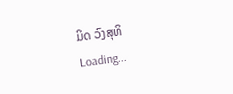ມິດ ວົງສຸທິ
Loading...